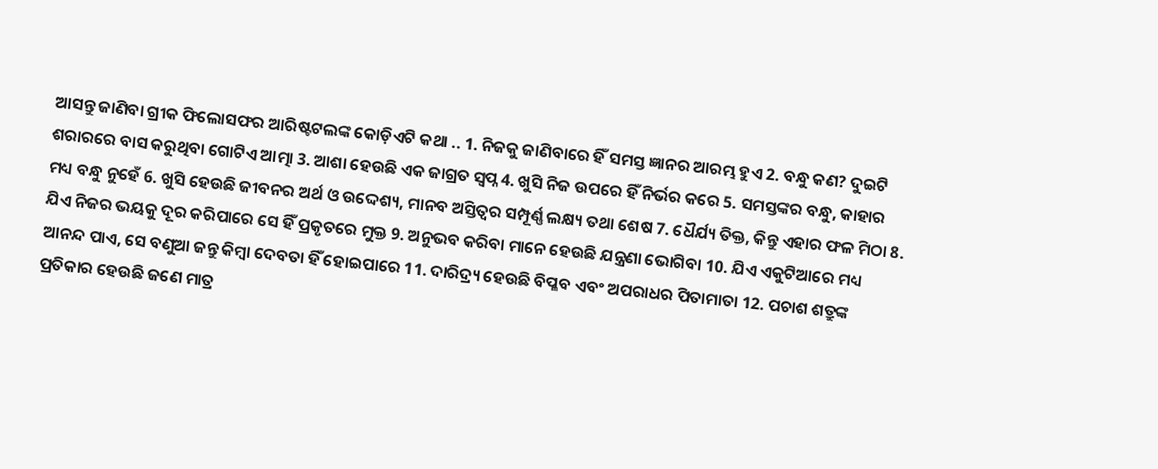ଆସନ୍ତୁ ଜାଣିବା ଗ୍ରୀକ ଫିଲୋସଫର ଆରିଷ୍ଟଟଲଙ୍କ କୋଡ଼ିଏଟି କଥା .. 1. ନିଜକୁ ଜାଣିବାରେ ହିଁ ସମସ୍ତ ଜ୍ଞାନର ଆରମ୍ଭ ହୁଏ 2. ବନ୍ଧୁ କଣ? ଦୁଇଟି ଶରାରରେ ବାସ କରୁଥିବା ଗୋଟିଏ ଆତ୍ମା 3. ଆଶା ହେଉଛି ଏକ ଜାଗ୍ରତ ସ୍ୱପ୍ନ 4. ଖୁସି ନିଜ ଉପରେ ହିଁ ନିର୍ଭର କରେ 5. ସମସ୍ତଙ୍କର ବନ୍ଧୁ, କାହାର ମଧ୍ୟ ବନ୍ଧୁ ନୁହେଁ 6. ଖୁସି ହେଉଛି ଜୀବନର ଅର୍ଥ ଓ ଉଦ୍ଦେଶ୍ୟ, ମାନବ ଅସ୍ତିତ୍ୱର ସମ୍ପୂର୍ଣ୍ଣ ଲକ୍ଷ୍ୟ ତଥା ଶେଷ 7. ଧୈର୍ଯ୍ୟ ତିକ୍ତ, କିନ୍ତୁ ଏହାର ଫଳ ମିଠା 8. ଯିଏ ନିଜର ଭୟକୁ ଦୂର କରିପାରେ ସେ ହିଁ ପ୍ରକୃତରେ ମୁକ୍ତ 9. ଅନୁଭବ କରିବା ମାନେ ହେଉଛି ଯନ୍ତ୍ରଣା ଭୋଗିବା 10. ଯିଏ ଏକୁଟିଆରେ ମଧ୍ୟ ଆନନ୍ଦ ପାଏ, ସେ ବଣୁଆ ଜନ୍ତୁ କିମ୍ବା ଦେବତା ହିଁ ହୋଇପାରେ 11. ଦାରିଦ୍ର୍ୟ ହେଉଛି ବିପ୍ଳବ ଏବଂ ଅପରାଧର ପିତାମାତା 12. ପଚାଶ ଶତ୍ରୁଙ୍କ ପ୍ରତିକାର ହେଉଛି ଜଣେ ମାତ୍ର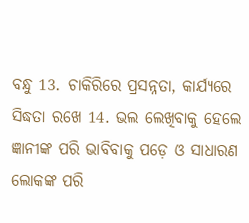ବନ୍ଧୁ 13. ଚାକିରିରେ ପ୍ରସନ୍ନତା, କାର୍ଯ୍ୟରେ ସିଦ୍ଧତା ରଖେ 14. ଭଲ ଲେଖିବାକୁ ହେଲେ ଜ୍ଞାନୀଙ୍କ ପରି ଭାବିବାକୁ ପଡ଼େ ଓ ସାଧାରଣ ଲୋକଙ୍କ ପରି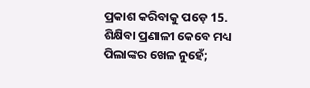ପ୍ରକାଶ କରିବାକୁ ପଡ଼େ 15. ଶିକ୍ଷିବା ପ୍ରଣାଳୀ କେବେ ମଧ୍ୟ ପିଲାଙ୍କର ଖେଳ ନୁହେଁ;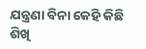ଯନ୍ତ୍ରଣା ବିନା କେହି କିଛି ଶିଖି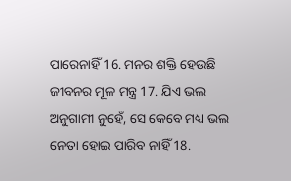ପାରେନାହିଁ 16. ମନର ଶକ୍ତି ହେଉଛି ଜୀବନର ମୂଳ ମନ୍ତ୍ର 17. ଯିଏ ଭଲ ଅନୁଗାମୀ ନୁହେଁ, ସେ କେବେ ମଧ୍ୟ ଭଲ ନେତା ହୋଇ ପାରିବ ନାହିଁ 18.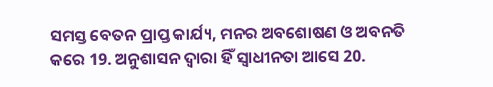ସମସ୍ତ ବେତନ ପ୍ରାପ୍ତ କାର୍ଯ୍ୟ, ମନର ଅବଶୋଷଣ ଓ ଅବନତି କରେ 19. ଅନୁଶାସନ ଦ୍ବାରା ହିଁ ସ୍ୱାଧୀନତା ଆସେ 20.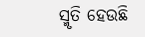ସ୍ମୃତି ହେଉଛି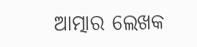ଆତ୍ମାର ଲେଖକ